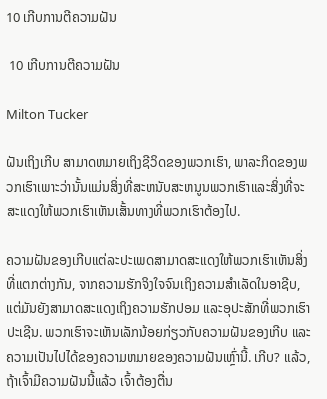10 ເກີບການຕີຄວາມຝັນ

 10 ເກີບການຕີຄວາມຝັນ

Milton Tucker

ຝັນເຖິງເກີບ ສາມາດຫມາຍເຖິງຊີວິດຂອງພວກເຮົາ, ພາລະກິດຂອງພວກເຮົາເພາະວ່ານັ້ນແມ່ນສິ່ງທີ່ສະຫນັບສະຫນູນພວກເຮົາແລະສິ່ງທີ່ຈະສະແດງໃຫ້ພວກເຮົາເຫັນເສັ້ນທາງທີ່ພວກເຮົາຕ້ອງໄປ.

ຄວາມຝັນຂອງເກີບແຕ່ລະປະເພດສາມາດສະແດງໃຫ້ພວກເຮົາເຫັນສິ່ງທີ່ແຕກຕ່າງກັນ, ຈາກຄວາມຮັກຈິງໃຈຈົນເຖິງຄວາມສຳເລັດໃນອາຊີບ, ແຕ່ມັນຍັງສາມາດສະແດງເຖິງຄວາມຮັກປອມ ແລະອຸປະສັກທີ່ພວກເຮົາປະເຊີນ. ພວກເຮົາຈະເຫັນເລັກນ້ອຍກ່ຽວກັບຄວາມຝັນຂອງເກີບ ແລະຄວາມເປັນໄປໄດ້ຂອງຄວາມຫມາຍຂອງຄວາມຝັນເຫຼົ່ານີ້. ເກີບ? ແລ້ວ, ຖ້າເຈົ້າມີຄວາມຝັນນີ້ແລ້ວ ເຈົ້າຕ້ອງຕື່ນ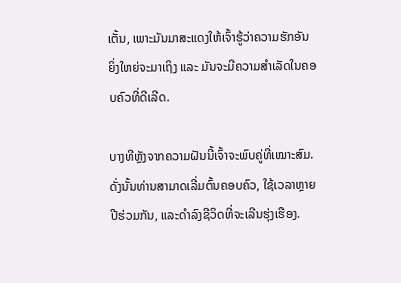ເຕັ້ນ, ເພາະມັນມາສະແດງໃຫ້ເຈົ້າຮູ້ວ່າຄວາມຮັກອັນຍິ່ງໃຫຍ່ຈະມາເຖິງ ແລະ ມັນຈະມີຄວາມສໍາເລັດໃນຄອບຄົວທີ່ດີເລີດ.

ບາງທີຫຼັງຈາກຄວາມຝັນນີ້ເຈົ້າຈະພົບຄູ່ທີ່ເໝາະສົມ. ດັ່ງນັ້ນທ່ານສາມາດເລີ່ມຕົ້ນຄອບຄົວ, ໃຊ້ເວລາຫຼາຍປີຮ່ວມກັນ, ແລະດໍາລົງຊີວິດທີ່ຈະເລີນຮຸ່ງເຮືອງ.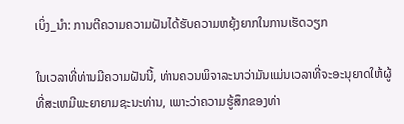ເບິ່ງ_ນຳ: ການຕີຄວາມຄວາມຝັນໄດ້ຮັບຄວາມຫຍຸ້ງຍາກໃນການເຮັດວຽກ

ໃນເວລາທີ່ທ່ານມີຄວາມຝັນນີ້, ທ່ານຄວນພິຈາລະນາວ່າມັນແມ່ນເວລາທີ່ຈະອະນຸຍາດໃຫ້ຜູ້ທີ່ສະເຫມີພະຍາຍາມຊະນະທ່ານ, ເພາະວ່າຄວາມຮູ້ສຶກຂອງທ່າ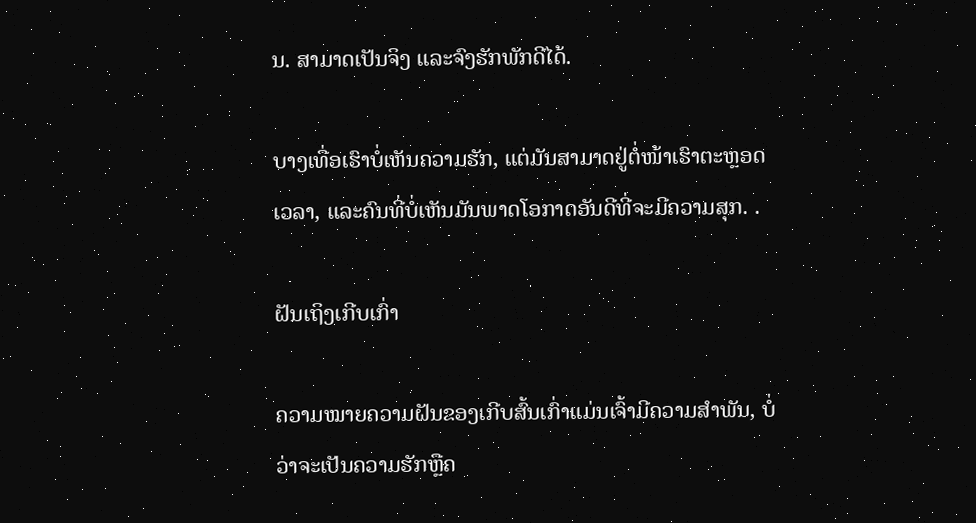ນ. ສາມາດເປັນຈິງ ແລະຈົງຮັກພັກດີໄດ້.

ບາງເທື່ອເຮົາບໍ່ເຫັນຄວາມຮັກ, ແຕ່ມັນສາມາດຢູ່ຕໍ່ໜ້າເຮົາຕະຫຼອດເວລາ, ແລະຄົນທີ່ບໍ່ເຫັນມັນພາດໂອກາດອັນດີທີ່ຈະມີຄວາມສຸກ. .

ຝັນເຖິງເກີບເກົ່າ

ຄວາມໝາຍຄວາມຝັນຂອງເກີບສົ້ນເກົ່າແມ່ນເຈົ້າມີຄວາມສໍາພັນ, ບໍ່ວ່າຈະເປັນຄວາມຮັກຫຼືຄ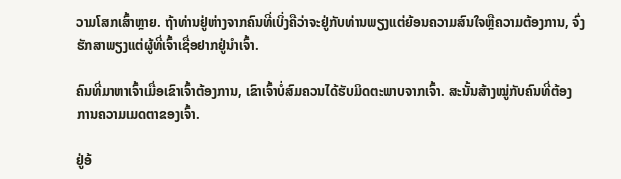ວາມໂສກເສົ້າຫຼາຍ. ຖ້າທ່ານຢູ່ຫ່າງຈາກຄົນທີ່ເບິ່ງຄືວ່າຈະຢູ່ກັບທ່ານພຽງແຕ່ຍ້ອນຄວາມສົນໃຈຫຼືຄວາມຕ້ອງການ, ຈົ່ງຮັກສາພຽງແຕ່ຜູ້ທີ່ເຈົ້າເຊື່ອຢາກຢູ່ນຳເຈົ້າ.

ຄົນທີ່ມາຫາເຈົ້າເມື່ອເຂົາເຈົ້າຕ້ອງການ, ເຂົາເຈົ້າບໍ່ສົມຄວນໄດ້ຮັບມິດຕະພາບຈາກເຈົ້າ. ສະນັ້ນສ້າງໝູ່ກັບຄົນທີ່ຕ້ອງການຄວາມເມດຕາຂອງເຈົ້າ.

ຢູ່ອ້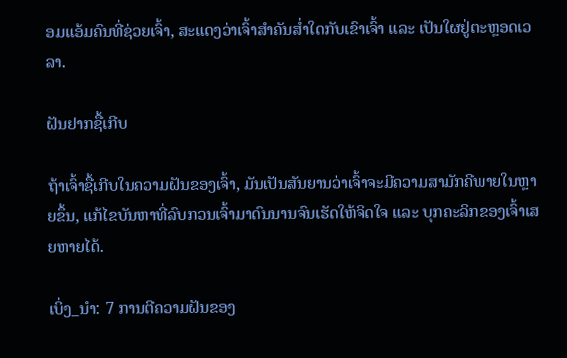ອມແອ້ມຄົນທີ່ຊ່ວຍເຈົ້າ, ສະແດງວ່າເຈົ້າສຳຄັນສ່ຳໃດກັບເຂົາເຈົ້າ ແລະ ເປັນໃຜຢູ່ຕະຫຼອດເວລາ.

ຝັນຢາກຊື້ເກີບ

ຖ້າເຈົ້າຊື້ເກີບໃນຄວາມຝັນຂອງເຈົ້າ, ມັນເປັນສັນຍານວ່າເຈົ້າຈະມີຄວາມສາມັກຄີພາຍໃນຫຼາຍຂຶ້ນ, ແກ້ໄຂບັນຫາທີ່ລົບກວນເຈົ້າມາດົນນານຈົນເຮັດໃຫ້ຈິດໃຈ ແລະ ບຸກຄະລິກຂອງເຈົ້າເສຍຫາຍໄດ້.

ເບິ່ງ_ນຳ: 7 ການຕີຄວາມຝັນຂອງ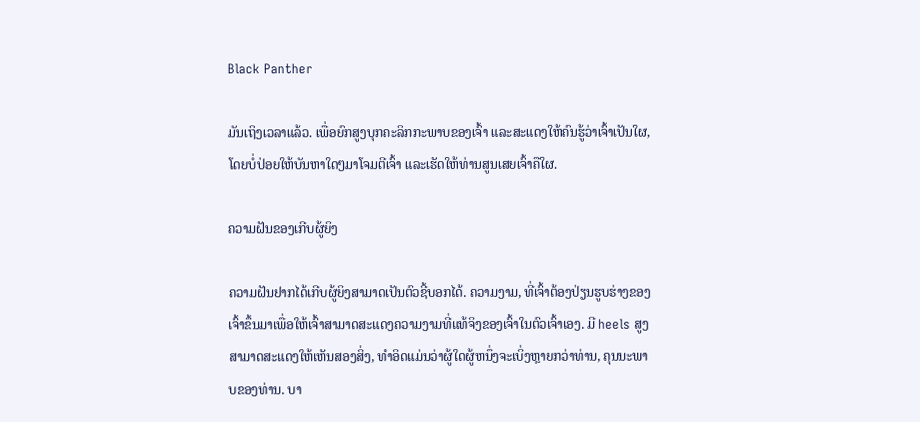Black Panther

ມັນເຖິງເວລາແລ້ວ. ເພື່ອຍົກສູງບຸກຄະລິກກະພາບຂອງເຈົ້າ ແລະສະແດງໃຫ້ຄົນຮູ້ວ່າເຈົ້າເປັນໃຜ, ໂດຍບໍ່ປ່ອຍໃຫ້ບັນຫາໃດໆມາໂຈມຕີເຈົ້າ ແລະເຮັດໃຫ້ທ່ານສູນເສຍເຈົ້າຄືໃຜ.

ຄວາມຝັນຂອງເກີບຜູ້ຍິງ

ຄວາມຝັນຢາກໄດ້ເກີບຜູ້ຍິງສາມາດເປັນຕົວຊີ້ບອກໄດ້. ຄວາມງາມ, ທີ່ເຈົ້າຕ້ອງປ່ຽນຮູບຮ່າງຂອງເຈົ້າຂຶ້ນມາເພື່ອໃຫ້ເຈົ້າສາມາດສະແດງຄວາມງາມທີ່ແທ້ຈິງຂອງເຈົ້າໃນຕົວເຈົ້າເອງ. ມີ heels ສູງສາມາດສະແດງໃຫ້ເຫັນສອງສິ່ງ, ທໍາອິດແມ່ນວ່າຜູ້ໃດຜູ້ຫນຶ່ງຈະເບິ່ງຫຼາຍກວ່າທ່ານ, ຄຸນນະພາບຂອງທ່ານ. ບາ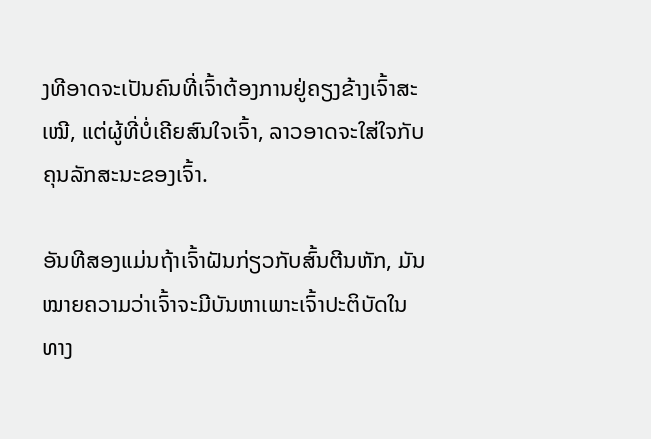ງທີອາດຈະເປັນຄົນທີ່ເຈົ້າຕ້ອງການຢູ່ຄຽງຂ້າງເຈົ້າສະເໝີ, ແຕ່ຜູ້ທີ່ບໍ່ເຄີຍສົນໃຈເຈົ້າ, ລາວອາດຈະໃສ່ໃຈກັບຄຸນລັກສະນະຂອງເຈົ້າ.

ອັນທີສອງແມ່ນຖ້າເຈົ້າຝັນກ່ຽວກັບສົ້ນຕີນຫັກ, ມັນ ໝາຍຄວາມວ່າເຈົ້າຈະມີບັນຫາເພາະເຈົ້າປະຕິບັດໃນທາງ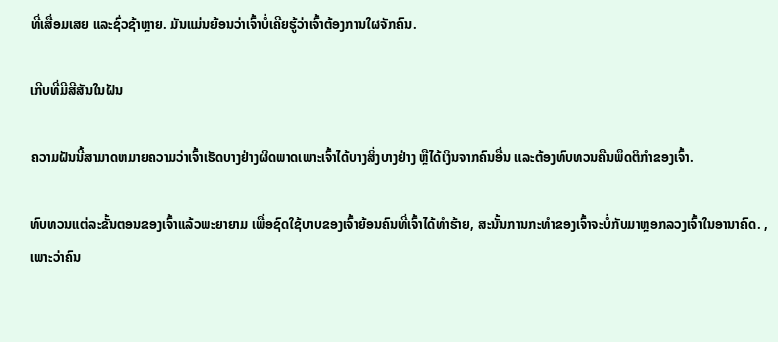ທີ່ເສື່ອມເສຍ ແລະຊົ່ວຊ້າຫຼາຍ. ມັນແມ່ນຍ້ອນວ່າເຈົ້າບໍ່ເຄີຍຮູ້ວ່າເຈົ້າຕ້ອງການໃຜຈັກຄົນ.

ເກີບທີ່ມີສີສັນໃນຝັນ

ຄວາມຝັນນີ້ສາມາດຫມາຍຄວາມວ່າເຈົ້າເຮັດບາງຢ່າງຜິດພາດເພາະເຈົ້າໄດ້ບາງສິ່ງບາງຢ່າງ ຫຼືໄດ້ເງິນຈາກຄົນອື່ນ ແລະຕ້ອງທົບທວນຄືນພຶດຕິກໍາຂອງເຈົ້າ.

ທົບທວນແຕ່ລະຂັ້ນຕອນຂອງເຈົ້າແລ້ວພະຍາຍາມ ເພື່ອຊົດໃຊ້ບາບຂອງເຈົ້າຍ້ອນຄົນທີ່ເຈົ້າໄດ້ທຳຮ້າຍ, ສະນັ້ນການກະທຳຂອງເຈົ້າຈະບໍ່ກັບມາຫຼອກລວງເຈົ້າໃນອານາຄົດ. , ເພາະວ່າຄົນ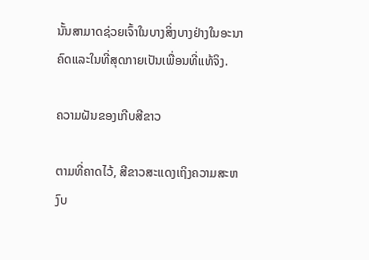ນັ້ນສາມາດຊ່ວຍເຈົ້າໃນບາງສິ່ງບາງຢ່າງໃນອະນາຄົດແລະໃນທີ່ສຸດກາຍເປັນເພື່ອນທີ່ແທ້ຈິງ.

ຄວາມຝັນຂອງເກີບສີຂາວ

ຕາມທີ່ຄາດໄວ້, ສີຂາວສະແດງເຖິງຄວາມສະຫງົບ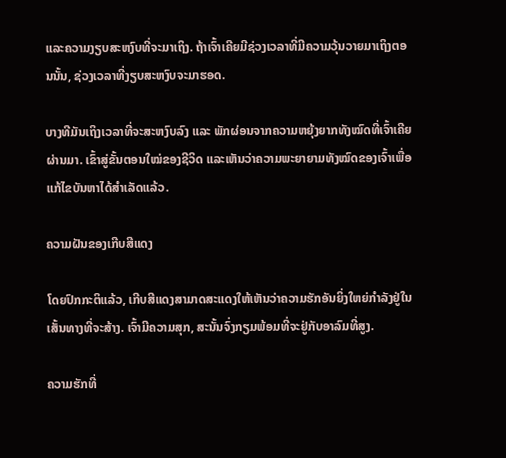ແລະຄວາມງຽບສະຫງົບທີ່ຈະມາເຖິງ. ຖ້າເຈົ້າເຄີຍມີຊ່ວງເວລາທີ່ມີຄວາມວຸ້ນວາຍມາເຖິງຕອນນັ້ນ, ຊ່ວງເວລາທີ່ງຽບສະຫງົບຈະມາຮອດ.

ບາງທີມັນເຖິງເວລາທີ່ຈະສະຫງົບລົງ ແລະ ພັກຜ່ອນຈາກຄວາມຫຍຸ້ງຍາກທັງໝົດທີ່ເຈົ້າເຄີຍຜ່ານມາ. ເຂົ້າສູ່ຂັ້ນຕອນໃໝ່ຂອງຊີວິດ ແລະເຫັນວ່າຄວາມພະຍາຍາມທັງໝົດຂອງເຈົ້າເພື່ອແກ້ໄຂບັນຫາໄດ້ສຳເລັດແລ້ວ.

ຄວາມຝັນຂອງເກີບສີແດງ

ໂດຍປົກກະຕິແລ້ວ, ເກີບສີແດງສາມາດສະແດງໃຫ້ເຫັນວ່າຄວາມຮັກອັນຍິ່ງໃຫຍ່ກຳລັງຢູ່ໃນເສັ້ນທາງທີ່ຈະສ້າງ. ເຈົ້າມີຄວາມສຸກ, ສະນັ້ນຈົ່ງກຽມພ້ອມທີ່ຈະຢູ່ກັບອາລົມທີ່ສູງ.

ຄວາມຮັກທີ່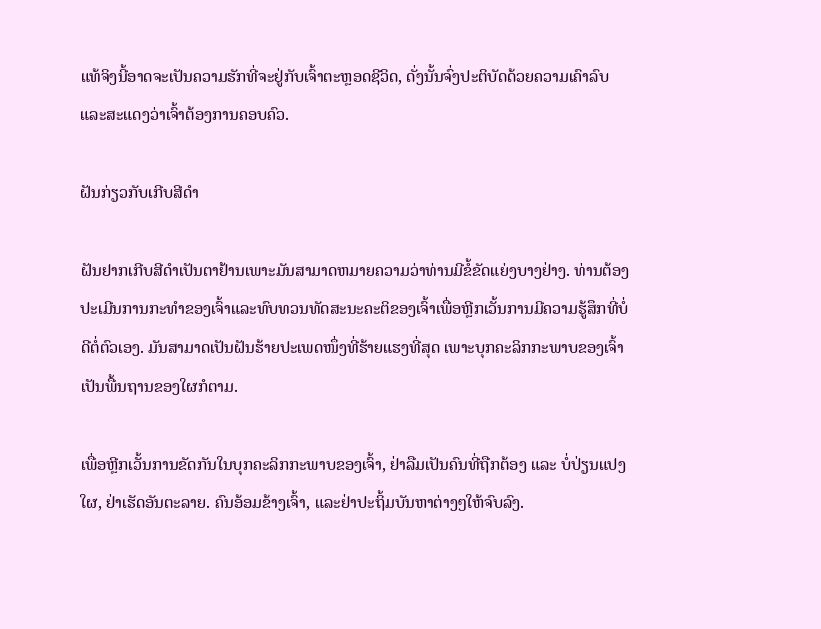ແທ້ຈິງນີ້ອາດຈະເປັນຄວາມຮັກທີ່ຈະຢູ່ກັບເຈົ້າຕະຫຼອດຊີວິດ, ດັ່ງນັ້ນຈົ່ງປະຕິບັດດ້ວຍຄວາມເຄົາລົບແລະສະແດງວ່າເຈົ້າຕ້ອງການຄອບຄົວ.

ຝັນກ່ຽວກັບເກີບສີດໍາ

ຝັນຢາກເກີບສີດໍາເປັນຕາຢ້ານເພາະມັນສາມາດຫມາຍຄວາມວ່າທ່ານມີຂໍ້ຂັດແຍ່ງບາງຢ່າງ. ທ່ານຕ້ອງປະເມີນການກະທໍາຂອງເຈົ້າແລະທົບທວນທັດສະນະຄະຕິຂອງເຈົ້າເພື່ອຫຼີກເວັ້ນການມີຄວາມຮູ້ສຶກທີ່ບໍ່ດີຕໍ່ຕົວເອງ. ມັນສາມາດເປັນຝັນຮ້າຍປະເພດໜຶ່ງທີ່ຮ້າຍແຮງທີ່ສຸດ ເພາະບຸກຄະລິກກະພາບຂອງເຈົ້າເປັນພື້ນຖານຂອງໃຜກໍຕາມ.

ເພື່ອຫຼີກເວັ້ນການຂັດກັນໃນບຸກຄະລິກກະພາບຂອງເຈົ້າ, ຢ່າລືມເປັນຄົນທີ່ຖືກຕ້ອງ ແລະ ບໍ່ປ່ຽນແປງໃຜ, ຢ່າເຮັດອັນຕະລາຍ. ຄົນອ້ອມຂ້າງເຈົ້າ, ແລະຢ່າປະຖິ້ມບັນຫາຕ່າງໆໃຫ້ຈົບລົງ.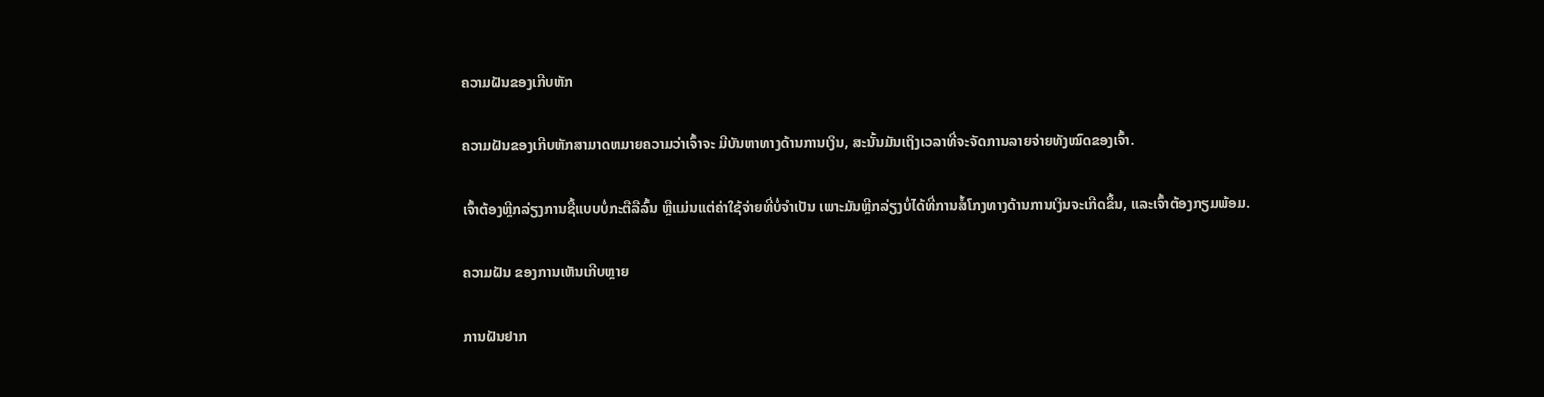ຄວາມຝັນຂອງເກີບຫັກ

ຄວາມຝັນຂອງເກີບຫັກສາມາດຫມາຍຄວາມວ່າເຈົ້າຈະ ມີບັນຫາທາງດ້ານການເງິນ, ສະນັ້ນມັນເຖິງເວລາທີ່ຈະຈັດການລາຍຈ່າຍທັງໝົດຂອງເຈົ້າ.

ເຈົ້າຕ້ອງຫຼີກລ່ຽງການຊື້ແບບບໍ່ກະຕືລືລົ້ນ ຫຼືແມ່ນແຕ່ຄ່າໃຊ້ຈ່າຍທີ່ບໍ່ຈຳເປັນ ເພາະມັນຫຼີກລ່ຽງບໍ່ໄດ້ທີ່ການສໍ້ໂກງທາງດ້ານການເງິນຈະເກີດຂຶ້ນ, ແລະເຈົ້າຕ້ອງກຽມພ້ອມ.

ຄວາມຝັນ ຂອງການເຫັນເກີບຫຼາຍ

ການຝັນຢາກ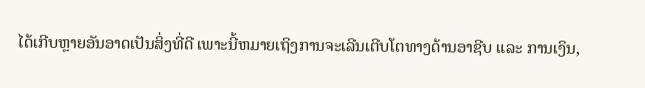ໄດ້ເກີບຫຼາຍອັນອາດເປັນສິ່ງທີ່ດີ ເພາະນີ້ຫມາຍເຖິງການຈະເລີນເຕີບໂຕທາງດ້ານອາຊີບ ແລະ ການເງິນ,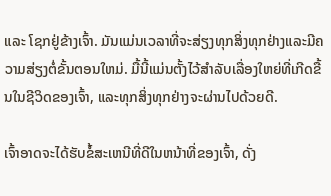ແລະ ໂຊກຢູ່ຂ້າງເຈົ້າ. ມັນແມ່ນເວລາທີ່ຈະສ່ຽງທຸກສິ່ງທຸກຢ່າງແລະມີຄວາມສ່ຽງຕໍ່ຂັ້ນຕອນໃຫມ່. ມື້ນີ້ແມ່ນຕັ້ງໄວ້ສໍາລັບເລື່ອງໃຫຍ່ທີ່ເກີດຂື້ນໃນຊີວິດຂອງເຈົ້າ, ແລະທຸກສິ່ງທຸກຢ່າງຈະຜ່ານໄປດ້ວຍດີ.

ເຈົ້າອາດຈະໄດ້ຮັບຂໍ້ສະເຫນີທີ່ດີໃນຫນ້າທີ່ຂອງເຈົ້າ, ດັ່ງ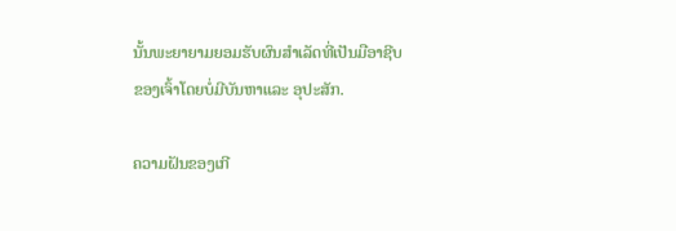ນັ້ນພະຍາຍາມຍອມຮັບຜົນສໍາເລັດທີ່ເປັນມືອາຊີບຂອງເຈົ້າໂດຍບໍ່ມີບັນຫາແລະ ອຸປະສັກ.

ຄວາມຝັນຂອງເກີ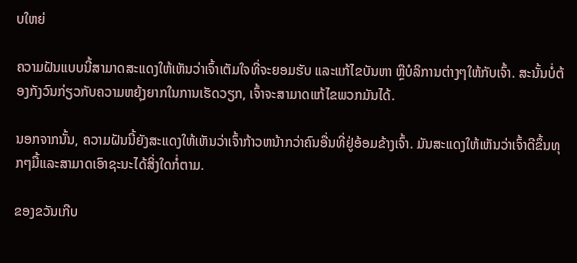ບໃຫຍ່

ຄວາມຝັນແບບນີ້ສາມາດສະແດງໃຫ້ເຫັນວ່າເຈົ້າເຕັມໃຈທີ່ຈະຍອມຮັບ ແລະແກ້ໄຂບັນຫາ ຫຼືບໍລິການຕ່າງໆໃຫ້ກັບເຈົ້າ. ສະນັ້ນບໍ່ຕ້ອງກັງວົນກ່ຽວກັບຄວາມຫຍຸ້ງຍາກໃນການເຮັດວຽກ, ເຈົ້າຈະສາມາດແກ້ໄຂພວກມັນໄດ້.

ນອກຈາກນັ້ນ, ຄວາມຝັນນີ້ຍັງສະແດງໃຫ້ເຫັນວ່າເຈົ້າກ້າວຫນ້າກວ່າຄົນອື່ນທີ່ຢູ່ອ້ອມຂ້າງເຈົ້າ. ມັນສະແດງໃຫ້ເຫັນວ່າເຈົ້າດີຂຶ້ນທຸກໆມື້ແລະສາມາດເອົາຊະນະໄດ້ສິ່ງໃດກໍ່ຕາມ.

ຂອງຂວັນເກີບ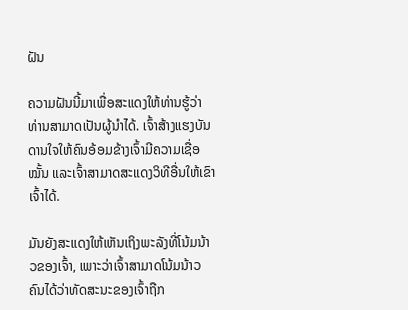ຝັນ

ຄວາມຝັນນີ້ມາເພື່ອສະແດງໃຫ້ທ່ານຮູ້ວ່າທ່ານສາມາດເປັນຜູ້ນໍາໄດ້. ເຈົ້າສ້າງແຮງບັນດານໃຈໃຫ້ຄົນອ້ອມຂ້າງເຈົ້າມີຄວາມເຊື່ອໝັ້ນ ແລະເຈົ້າສາມາດສະແດງວິທີອື່ນໃຫ້ເຂົາເຈົ້າໄດ້.

ມັນຍັງສະແດງໃຫ້ເຫັນເຖິງພະລັງທີ່ໂນ້ມນ້າວຂອງເຈົ້າ, ເພາະວ່າເຈົ້າສາມາດໂນ້ມນ້າວຄົນໄດ້ວ່າທັດສະນະຂອງເຈົ້າຖືກ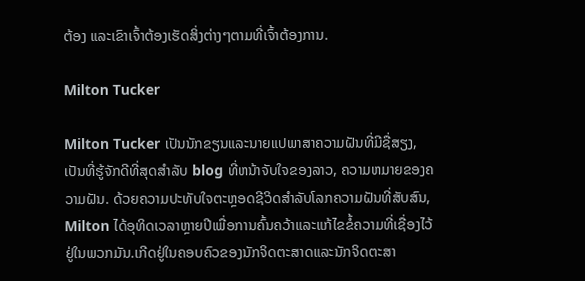ຕ້ອງ ແລະເຂົາເຈົ້າຕ້ອງເຮັດສິ່ງຕ່າງໆຕາມທີ່ເຈົ້າຕ້ອງການ.

Milton Tucker

Milton Tucker ເປັນນັກຂຽນແລະນາຍແປພາສາຄວາມຝັນທີ່ມີຊື່ສຽງ, ເປັນທີ່ຮູ້ຈັກດີທີ່ສຸດສໍາລັບ blog ທີ່ຫນ້າຈັບໃຈຂອງລາວ, ຄວາມຫມາຍຂອງຄວາມຝັນ. ດ້ວຍຄວາມປະທັບໃຈຕະຫຼອດຊີວິດສໍາລັບໂລກຄວາມຝັນທີ່ສັບສົນ, Milton ໄດ້ອຸທິດເວລາຫຼາຍປີເພື່ອການຄົ້ນຄວ້າແລະແກ້ໄຂຂໍ້ຄວາມທີ່ເຊື່ອງໄວ້ຢູ່ໃນພວກມັນ.ເກີດຢູ່ໃນຄອບຄົວຂອງນັກຈິດຕະສາດແລະນັກຈິດຕະສາ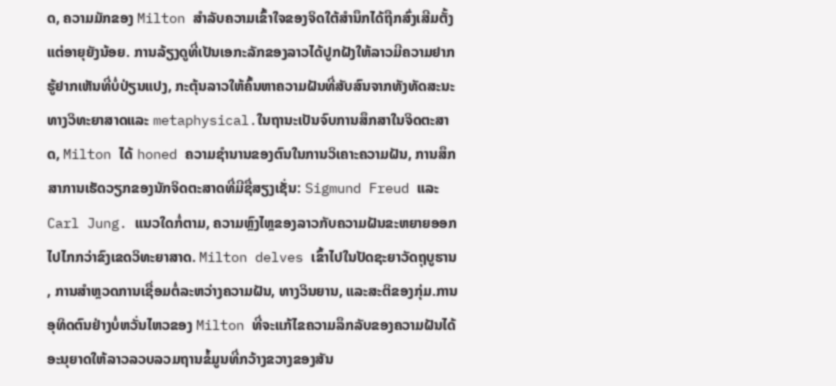ດ, ຄວາມມັກຂອງ Milton ສໍາລັບຄວາມເຂົ້າໃຈຂອງຈິດໃຕ້ສໍານຶກໄດ້ຖືກສົ່ງເສີມຕັ້ງແຕ່ອາຍຸຍັງນ້ອຍ. ການລ້ຽງດູທີ່ເປັນເອກະລັກຂອງລາວໄດ້ປູກຝັງໃຫ້ລາວມີຄວາມຢາກຮູ້ຢາກເຫັນທີ່ບໍ່ປ່ຽນແປງ, ກະຕຸ້ນລາວໃຫ້ຄົ້ນຫາຄວາມຝັນທີ່ສັບສົນຈາກທັງທັດສະນະທາງວິທະຍາສາດແລະ metaphysical.ໃນຖານະເປັນຈົບການສຶກສາໃນຈິດຕະສາດ, Milton ໄດ້ honed ຄວາມຊໍານານຂອງຕົນໃນການວິເຄາະຄວາມຝັນ, ການສຶກສາການເຮັດວຽກຂອງນັກຈິດຕະສາດທີ່ມີຊື່ສຽງເຊັ່ນ: Sigmund Freud ແລະ Carl Jung. ແນວໃດກໍ່ຕາມ, ຄວາມຫຼົງໄຫຼຂອງລາວກັບຄວາມຝັນຂະຫຍາຍອອກໄປໄກກວ່າຂົງເຂດວິທະຍາສາດ. Milton delves ເຂົ້າໄປໃນປັດຊະຍາວັດຖຸບູຮານ, ການສໍາຫຼວດການເຊື່ອມຕໍ່ລະຫວ່າງຄວາມຝັນ, ທາງວິນຍານ, ແລະສະຕິຂອງກຸ່ມ.ການອຸທິດຕົນຢ່າງບໍ່ຫວັ່ນໄຫວຂອງ Milton ທີ່ຈະແກ້ໄຂຄວາມລຶກລັບຂອງຄວາມຝັນໄດ້ອະນຸຍາດໃຫ້ລາວລວບລວມຖານຂໍ້ມູນທີ່ກວ້າງຂວາງຂອງສັນ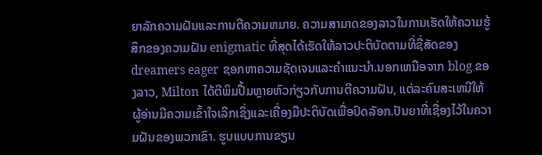ຍາລັກຄວາມຝັນແລະການຕີຄວາມຫມາຍ. ຄວາມສາມາດຂອງລາວໃນການເຮັດໃຫ້ຄວາມຮູ້ສຶກຂອງຄວາມຝັນ enigmatic ທີ່ສຸດໄດ້ເຮັດໃຫ້ລາວປະຕິບັດຕາມທີ່ຊື່ສັດຂອງ dreamers eager ຊອກຫາຄວາມຊັດເຈນແລະຄໍາແນະນໍາ.ນອກເຫນືອຈາກ blog ຂອງລາວ, Milton ໄດ້ຕີພິມປື້ມຫຼາຍຫົວກ່ຽວກັບການຕີຄວາມຝັນ, ແຕ່ລະຄົນສະເຫນີໃຫ້ຜູ້ອ່ານມີຄວາມເຂົ້າໃຈເລິກເຊິ່ງແລະເຄື່ອງມືປະຕິບັດເພື່ອປົດລັອກ.ປັນຍາທີ່ເຊື່ອງໄວ້ໃນຄວາມຝັນຂອງພວກເຂົາ. ຮູບແບບການຂຽນ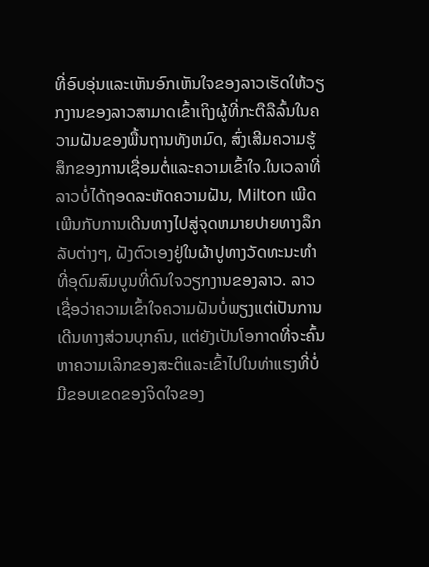ທີ່ອົບອຸ່ນແລະເຫັນອົກເຫັນໃຈຂອງລາວເຮັດໃຫ້ວຽກງານຂອງລາວສາມາດເຂົ້າເຖິງຜູ້ທີ່ກະຕືລືລົ້ນໃນຄວາມຝັນຂອງພື້ນຖານທັງຫມົດ, ສົ່ງເສີມຄວາມຮູ້ສຶກຂອງການເຊື່ອມຕໍ່ແລະຄວາມເຂົ້າໃຈ.ໃນເວລາທີ່ລາວບໍ່ໄດ້ຖອດລະຫັດຄວາມຝັນ, Milton ເພີດເພີນກັບການເດີນທາງໄປສູ່ຈຸດຫມາຍປາຍທາງລຶກລັບຕ່າງໆ, ຝັງຕົວເອງຢູ່ໃນຜ້າປູທາງວັດທະນະທໍາທີ່ອຸດົມສົມບູນທີ່ດົນໃຈວຽກງານຂອງລາວ. ລາວເຊື່ອວ່າຄວາມເຂົ້າໃຈຄວາມຝັນບໍ່ພຽງແຕ່ເປັນການເດີນທາງສ່ວນບຸກຄົນ, ແຕ່ຍັງເປັນໂອກາດທີ່ຈະຄົ້ນຫາຄວາມເລິກຂອງສະຕິແລະເຂົ້າໄປໃນທ່າແຮງທີ່ບໍ່ມີຂອບເຂດຂອງຈິດໃຈຂອງ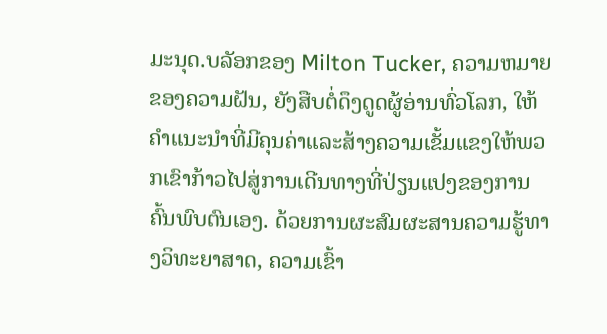ມະນຸດ.ບລັອກຂອງ Milton Tucker, ຄວາມຫມາຍຂອງຄວາມຝັນ, ຍັງສືບຕໍ່ດຶງດູດຜູ້ອ່ານທົ່ວໂລກ, ໃຫ້ຄໍາແນະນໍາທີ່ມີຄຸນຄ່າແລະສ້າງຄວາມເຂັ້ມແຂງໃຫ້ພວກເຂົາກ້າວໄປສູ່ການເດີນທາງທີ່ປ່ຽນແປງຂອງການຄົ້ນພົບຕົນເອງ. ດ້ວຍການຜະສົມຜະສານຄວາມຮູ້ທາງວິທະຍາສາດ, ຄວາມເຂົ້າ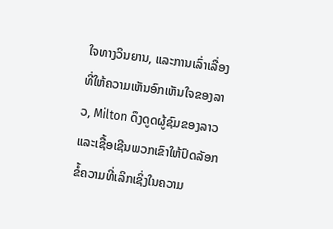ໃຈທາງວິນຍານ, ແລະການເລົ່າເລື່ອງທີ່ໃຫ້ຄວາມເຫັນອົກເຫັນໃຈຂອງລາວ, Milton ດຶງດູດຜູ້ຊົມຂອງລາວແລະເຊື້ອເຊີນພວກເຂົາໃຫ້ປົດລັອກຂໍ້ຄວາມທີ່ເລິກເຊິ່ງໃນຄວາມ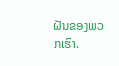ຝັນຂອງພວກເຮົາ.